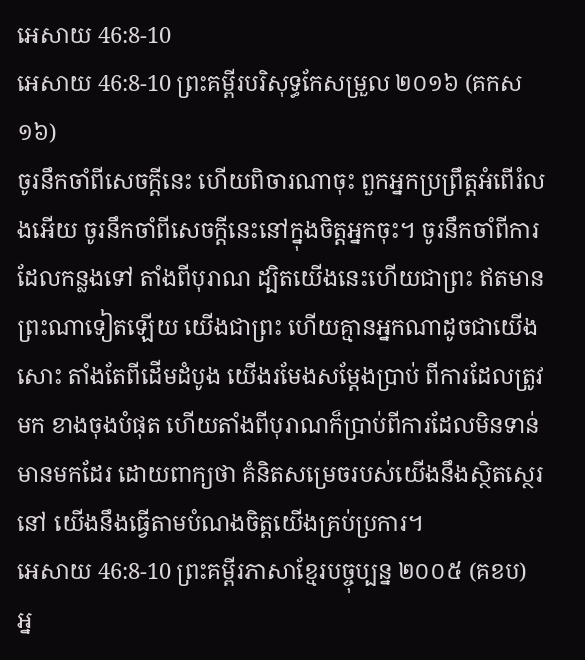អេសាយ 46:8-10
អេសាយ 46:8-10 ព្រះគម្ពីរបរិសុទ្ធកែសម្រួល ២០១៦ (គកស១៦)
ចូរនឹកចាំពីសេចក្ដីនេះ ហើយពិចារណាចុះ ពួកអ្នកប្រព្រឹត្តអំពើរំលងអើយ ចូរនឹកចាំពីសេចក្ដីនេះនៅក្នុងចិត្តអ្នកចុះ។ ចូរនឹកចាំពីការដែលកន្លងទៅ តាំងពីបុរាណ ដ្បិតយើងនេះហើយជាព្រះ ឥតមានព្រះណាទៀតឡើយ យើងជាព្រះ ហើយគ្មានអ្នកណាដូចជាយើងសោះ តាំងតែពីដើមដំបូង យើងរមែងសម្ដែងប្រាប់ ពីការដែលត្រូវមក ខាងចុងបំផុត ហើយតាំងពីបុរាណក៏ប្រាប់ពីការដែលមិនទាន់មានមកដែរ ដោយពាក្យថា គំនិតសម្រេចរបស់យើងនឹងស្ថិតស្ថេរនៅ យើងនឹងធ្វើតាមបំណងចិត្តយើងគ្រប់ប្រការ។
អេសាយ 46:8-10 ព្រះគម្ពីរភាសាខ្មែរបច្ចុប្បន្ន ២០០៥ (គខប)
អ្ន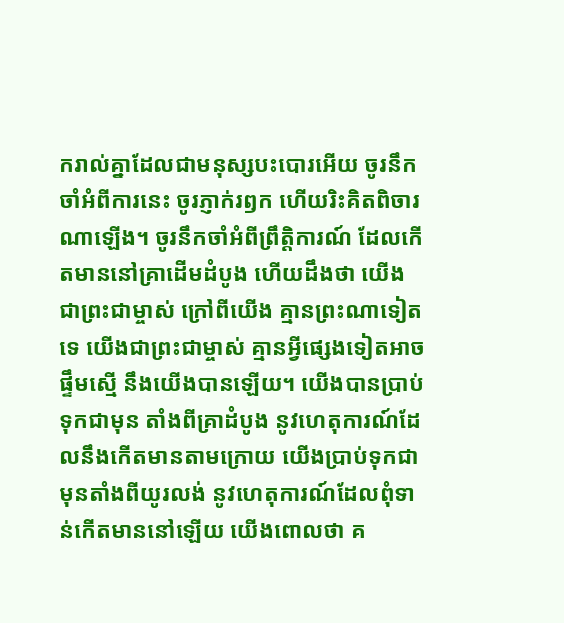ករាល់គ្នាដែលជាមនុស្សបះបោរអើយ ចូរនឹកចាំអំពីការនេះ ចូរភ្ញាក់រឭក ហើយរិះគិតពិចារណាឡើង។ ចូរនឹកចាំអំពីព្រឹត្តិការណ៍ ដែលកើតមាននៅគ្រាដើមដំបូង ហើយដឹងថា យើងជាព្រះជាម្ចាស់ ក្រៅពីយើង គ្មានព្រះណាទៀតទេ យើងជាព្រះជាម្ចាស់ គ្មានអ្វីផ្សេងទៀតអាចផ្ទឹមស្មើ នឹងយើងបានឡើយ។ យើងបានប្រាប់ទុកជាមុន តាំងពីគ្រាដំបូង នូវហេតុការណ៍ដែលនឹងកើតមានតាមក្រោយ យើងប្រាប់ទុកជាមុនតាំងពីយូរលង់ នូវហេតុការណ៍ដែលពុំទាន់កើតមាននៅឡើយ យើងពោលថា គ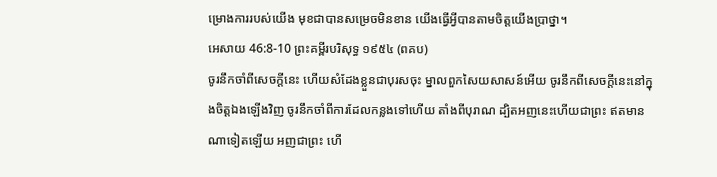ម្រោងការរបស់យើង មុខជាបានសម្រេចមិនខាន យើងធ្វើអ្វីបានតាមចិត្តយើងប្រាថ្នា។
អេសាយ 46:8-10 ព្រះគម្ពីរបរិសុទ្ធ ១៩៥៤ (ពគប)
ចូរនឹកចាំពីសេចក្ដីនេះ ហើយសំដែងខ្លួនជាបុរសចុះ ម្នាលពួកសៃយសាសន៍អើយ ចូរនឹកពីសេចក្ដីនេះនៅក្នុងចិត្តឯងឡើងវិញ ចូរនឹកចាំពីការដែលកន្លងទៅហើយ តាំងពីបុរាណ ដ្បិតអញនេះហើយជាព្រះ ឥតមានណាទៀតឡើយ អញជាព្រះ ហើ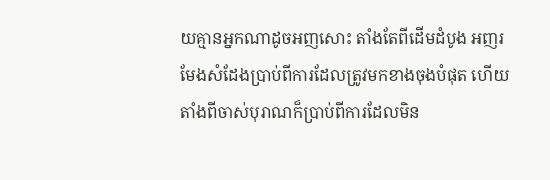យគ្មានអ្នកណាដូចអញសោះ តាំងតែពីដើមដំបូង អញរមែងសំដែងប្រាប់ពីការដែលត្រូវមកខាងចុងបំផុត ហើយតាំងពីចាស់បុរាណក៏ប្រាប់ពីការដែលមិន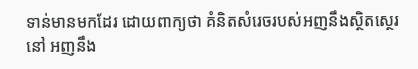ទាន់មានមកដែរ ដោយពាក្យថា គំនិតសំរេចរបស់អញនឹងស្ថិតស្ថេរនៅ អញនឹង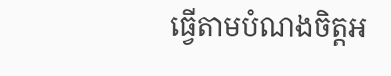ធ្វើតាមបំណងចិត្តអ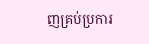ញគ្រប់ប្រការ